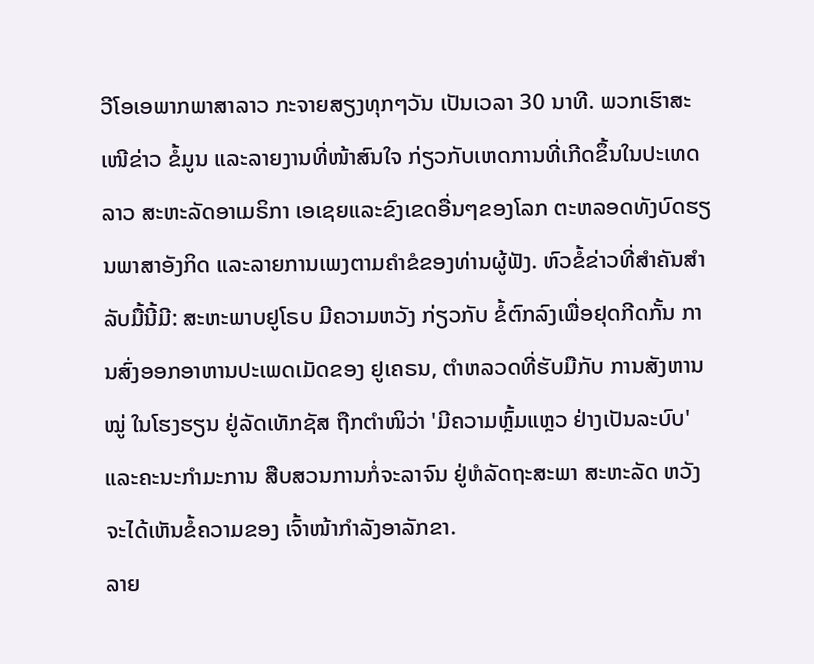ວີໂອເອພາກພາສາລາວ ກະຈາຍສຽງທຸກໆວັນ ເປັນເວລາ 30 ນາທີ. ພວກເຮົາສະເໜີຂ່າວ ຂໍ້ມູນ ແລະລາຍງານທີ່ໜ້າສົນໃຈ ກ່ຽວກັບເຫດການທີ່ເກີດຂຶ້ນໃນປະເທດລາວ ສະຫະລັດອາເມຣິກາ ເອເຊຍແລະຂົງເຂດອື່ນໆຂອງໂລກ ຕະຫລອດທັງບົດຮຽນພາສາອັງກິດ ແລະລາຍການເພງຕາມຄຳຂໍຂອງທ່ານຜູ້ຟັງ. ຫົວຂໍ້ຂ່າວທີ່ສຳຄັນສຳລັບມື້ນີ້ມີ: ສະຫະພາບຢູໂຣບ ມີຄວາມຫວັງ ກ່ຽວກັບ ຂໍ້ຕົກລົງເພື່ອຢຸດກີດກັ້ນ ການສົ່ງອອກອາຫານປະເພດເມັດຂອງ ຢູເຄຣນ, ຕຳຫລວດທີ່ຮັບມືກັບ ການສັງຫານໝູ່ ໃນໂຮງຮຽນ ຢູ່ລັດເທັກຊັສ ຖືກຕຳໜິວ່າ 'ມີຄວາມຫຼົ້ມແຫຼວ ຢ່າງເປັນລະບົບ' ແລະຄະນະກຳມະການ ສືບສວນການກໍ່ຈະລາຈົນ ຢູ່ຫໍລັດຖະສະພາ ສະຫະລັດ ຫວັງຈະໄດ້ເຫັນຂໍ້ຄວາມຂອງ ເຈົ້າໜ້າກຳລັງອາລັກຂາ.
ລາຍ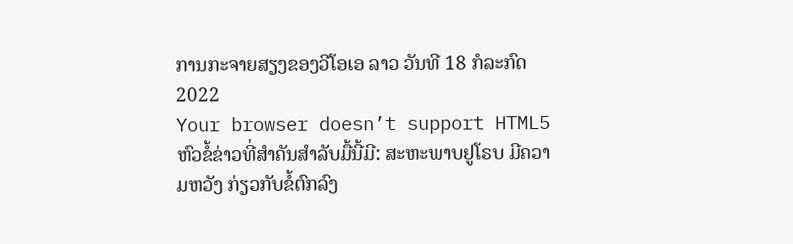ການກະຈາຍສຽງຂອງວີໂອເອ ລາວ ວັນທີ 18 ກໍລະກົດ 2022
Your browser doesn’t support HTML5
ຫົວຂໍ້ຂ່າວທີ່ສຳຄັນສຳລັບມື້ນີ້ມີ: ສະຫະພາບຢູໂຣບ ມີຄວາມຫວັງ ກ່ຽວກັບຂໍ້ຕົກລົງ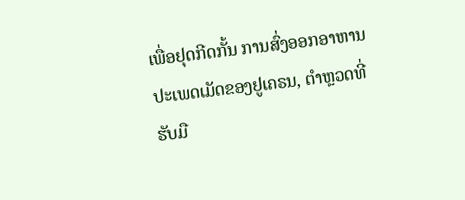ເພື່ອຢຸດກີດກັ້ນ ການສົ່ງອອກອາຫານປະເພດເມັດຂອງຢູເຄຣນ, ຕຳຫຼວດທີ່ຮັບມື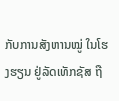ກັບການສັງຫານໝູ່ ໃນໂຮງຮຽນ ຢູ່ລັດເທັກຊັສ ຖື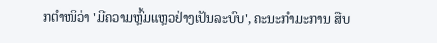ກຕຳໜິວ່າ 'ມີຄວາມຫຼົ້ມແຫຼວຢ່າງເປັນລະບົບ', ຄະນະກຳມະການ ສືບ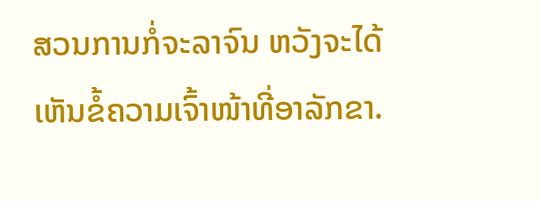ສວນການກໍ່ຈະລາຈົນ ຫວັງຈະໄດ້ເຫັນຂໍ້ຄວາມເຈົ້າໜ້າທີ່ອາລັກຂາ.